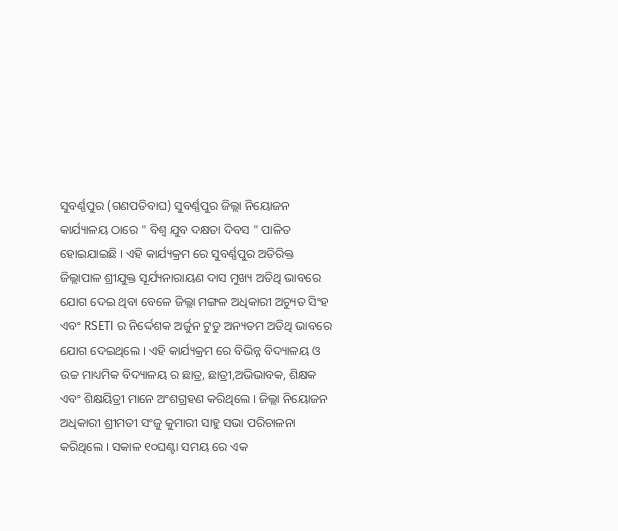ସୁବର୍ଣ୍ଣପୁର (ଗଣପତିବାଘ) ସୁବର୍ଣ୍ଣପୁର ଜିଲ୍ଲା ନିୟୋଜନ କାର୍ଯ୍ୟାଳୟ ଠାରେ " ବିଶ୍ୱ ଯୁବ ଦକ୍ଷତା ଦିବସ " ପାଳିତ ହୋଇଯାଇଛି । ଏହି କାର୍ଯ୍ୟକ୍ରମ ରେ ସୁବର୍ଣ୍ଣପୁର ଅତିରିକ୍ତ ଜିଲ୍ଲାପାଳ ଶ୍ରୀଯୁକ୍ତ ସୂର୍ଯ୍ୟନାରାୟଣ ଦାସ ମୁଖ୍ୟ ଅତିଥି ଭାବରେ ଯୋଗ ଦେଇ ଥିବା ବେଳେ ଜିଲ୍ଲା ମଙ୍ଗଳ ଅଧିକାରୀ ଅଚ୍ୟୁତ ସିଂହ ଏବଂ RSETI ର ନିର୍ଦ୍ଦେଶକ ଅର୍ଜୁନ ଟୁଡୁ ଅନ୍ୟତମ ଅତିଥି ଭାବରେ ଯୋଗ ଦେଇଥିଲେ । ଏହି କାର୍ଯ୍ୟକ୍ରମ ରେ ବିଭିନ୍ନ ବିଦ୍ୟାଳୟ ଓ ଉଚ୍ଚ ମାଧ୍ୟମିକ ବିଦ୍ୟାଳୟ ର ଛାତ୍ର, ଛାତ୍ରୀ,ଅଭିଭାବକ, ଶିକ୍ଷକ ଏବଂ ଶିକ୍ଷୟିତ୍ରୀ ମାନେ ଅଂଶଗ୍ରହଣ କରିଥିଲେ । ଜିଲ୍ଲା ନିୟୋଜନ ଅଧିକାରୀ ଶ୍ରୀମତୀ ସଂଜୁ କୁମାରୀ ସାହୁ ସଭା ପରିଚାଳନା କରିଥିଲେ । ସକାଳ ୧୦ଘଣ୍ଟା ସମୟ ରେ ଏକ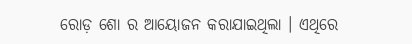ରୋଡ଼ ଶୋ ର ଆୟୋଜନ କରାଯାଇଥିଲା । ଏଥିରେ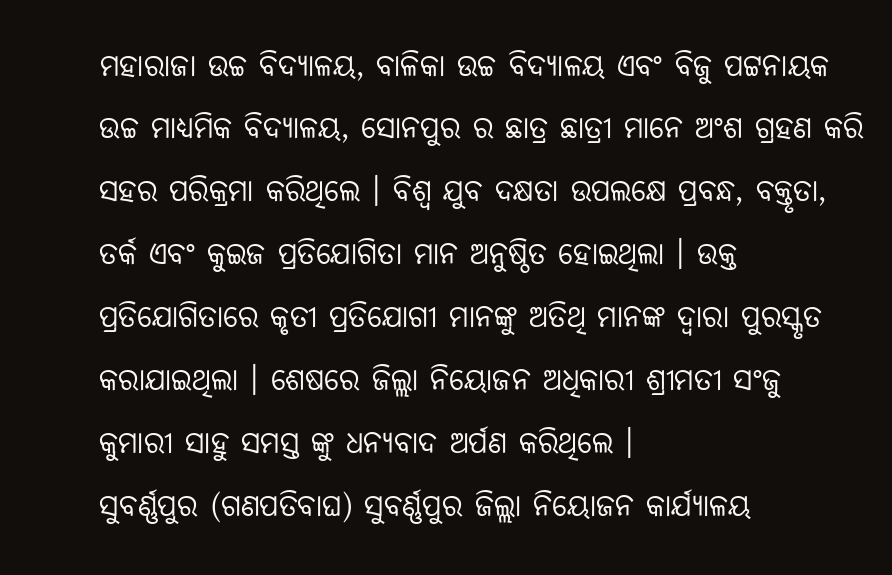ମହାରାଜା ଉଚ୍ଚ ବିଦ୍ୟାଳୟ, ବାଳିକା ଉଚ୍ଚ ବିଦ୍ୟାଳୟ ଏବଂ ବିଜୁ ପଟ୍ଟନାୟକ ଉଚ୍ଚ ମାଧ୍ୟମିକ ବିଦ୍ୟାଳୟ, ସୋନପୁର ର ଛାତ୍ର ଛାତ୍ରୀ ମାନେ ଅଂଶ ଗ୍ରହଣ କରି ସହର ପରିକ୍ରମା କରିଥିଲେ । ବିଶ୍ୱ ଯୁବ ଦକ୍ଷତା ଉପଲକ୍ଷେ ପ୍ରବନ୍ଧ, ବକ୍ତୃତା, ତର୍କ ଏବଂ କୁଇଜ ପ୍ରତିଯୋଗିତା ମାନ ଅନୁଷ୍ଠିତ ହୋଇଥିଲା । ଉକ୍ତ ପ୍ରତିଯୋଗିତାରେ କୃତୀ ପ୍ରତିଯୋଗୀ ମାନଙ୍କୁ ଅତିଥି ମାନଙ୍କ ଦ୍ୱାରା ପୁରସ୍କୃତ କରାଯାଇଥିଲା । ଶେଷରେ ଜିଲ୍ଲା ନିୟୋଜନ ଅଧିକାରୀ ଶ୍ରୀମତୀ ସଂଜୁ କୁମାରୀ ସାହୁ ସମସ୍ତ ଙ୍କୁ ଧନ୍ୟବାଦ ଅର୍ପଣ କରିଥିଲେ ।
ସୁବର୍ଣ୍ଣପୁର (ଗଣପତିବାଘ) ସୁବର୍ଣ୍ଣପୁର ଜିଲ୍ଲା ନିୟୋଜନ କାର୍ଯ୍ୟାଳୟ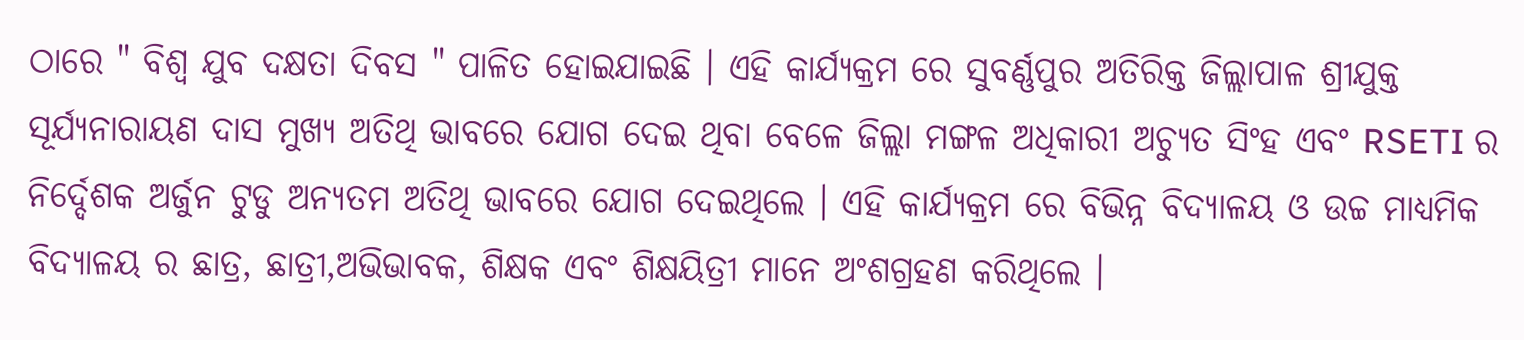ଠାରେ " ବିଶ୍ୱ ଯୁବ ଦକ୍ଷତା ଦିବସ " ପାଳିତ ହୋଇଯାଇଛି । ଏହି କାର୍ଯ୍ୟକ୍ରମ ରେ ସୁବର୍ଣ୍ଣପୁର ଅତିରିକ୍ତ ଜିଲ୍ଲାପାଳ ଶ୍ରୀଯୁକ୍ତ ସୂର୍ଯ୍ୟନାରାୟଣ ଦାସ ମୁଖ୍ୟ ଅତିଥି ଭାବରେ ଯୋଗ ଦେଇ ଥିବା ବେଳେ ଜିଲ୍ଲା ମଙ୍ଗଳ ଅଧିକାରୀ ଅଚ୍ୟୁତ ସିଂହ ଏବଂ RSETI ର ନିର୍ଦ୍ଦେଶକ ଅର୍ଜୁନ ଟୁଡୁ ଅନ୍ୟତମ ଅତିଥି ଭାବରେ ଯୋଗ ଦେଇଥିଲେ । ଏହି କାର୍ଯ୍ୟକ୍ରମ ରେ ବିଭିନ୍ନ ବିଦ୍ୟାଳୟ ଓ ଉଚ୍ଚ ମାଧ୍ୟମିକ ବିଦ୍ୟାଳୟ ର ଛାତ୍ର, ଛାତ୍ରୀ,ଅଭିଭାବକ, ଶିକ୍ଷକ ଏବଂ ଶିକ୍ଷୟିତ୍ରୀ ମାନେ ଅଂଶଗ୍ରହଣ କରିଥିଲେ ।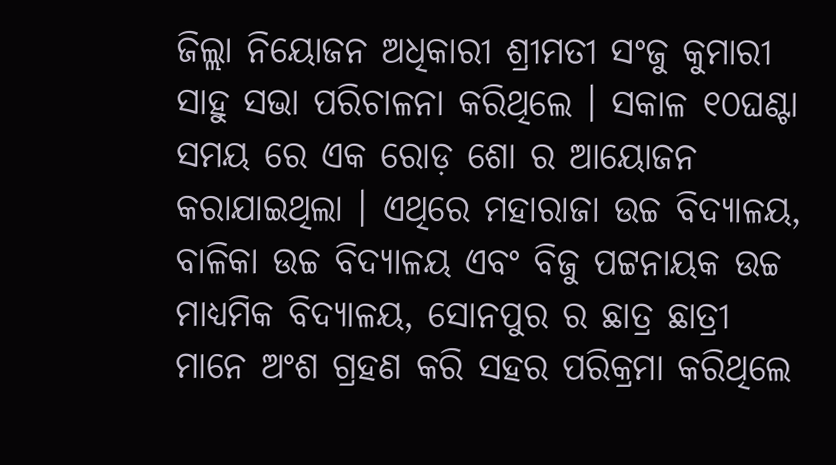ଜିଲ୍ଲା ନିୟୋଜନ ଅଧିକାରୀ ଶ୍ରୀମତୀ ସଂଜୁ କୁମାରୀ ସାହୁ ସଭା ପରିଚାଳନା କରିଥିଲେ । ସକାଳ ୧୦ଘଣ୍ଟା ସମୟ ରେ ଏକ ରୋଡ଼ ଶୋ ର ଆୟୋଜନ କରାଯାଇଥିଲା । ଏଥିରେ ମହାରାଜା ଉଚ୍ଚ ବିଦ୍ୟାଳୟ, ବାଳିକା ଉଚ୍ଚ ବିଦ୍ୟାଳୟ ଏବଂ ବିଜୁ ପଟ୍ଟନାୟକ ଉଚ୍ଚ ମାଧ୍ୟମିକ ବିଦ୍ୟାଳୟ, ସୋନପୁର ର ଛାତ୍ର ଛାତ୍ରୀ ମାନେ ଅଂଶ ଗ୍ରହଣ କରି ସହର ପରିକ୍ରମା କରିଥିଲେ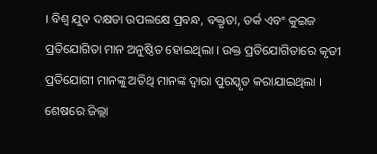। ବିଶ୍ୱ ଯୁବ ଦକ୍ଷତା ଉପଲକ୍ଷେ ପ୍ରବନ୍ଧ, ବକ୍ତୃତା, ତର୍କ ଏବଂ କୁଇଜ ପ୍ରତିଯୋଗିତା ମାନ ଅନୁଷ୍ଠିତ ହୋଇଥିଲା । ଉକ୍ତ ପ୍ରତିଯୋଗିତାରେ କୃତୀ ପ୍ରତିଯୋଗୀ ମାନଙ୍କୁ ଅତିଥି ମାନଙ୍କ ଦ୍ୱାରା ପୁରସ୍କୃତ କରାଯାଇଥିଲା । ଶେଷରେ ଜିଲ୍ଲା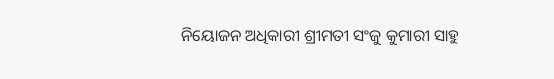ନିୟୋଜନ ଅଧିକାରୀ ଶ୍ରୀମତୀ ସଂଜୁ କୁମାରୀ ସାହୁ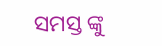ସମସ୍ତ ଙ୍କୁ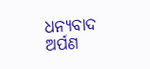ଧନ୍ୟବାଦ ଅର୍ପଣ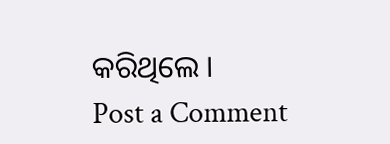କରିଥିଲେ ।
Post a Comment